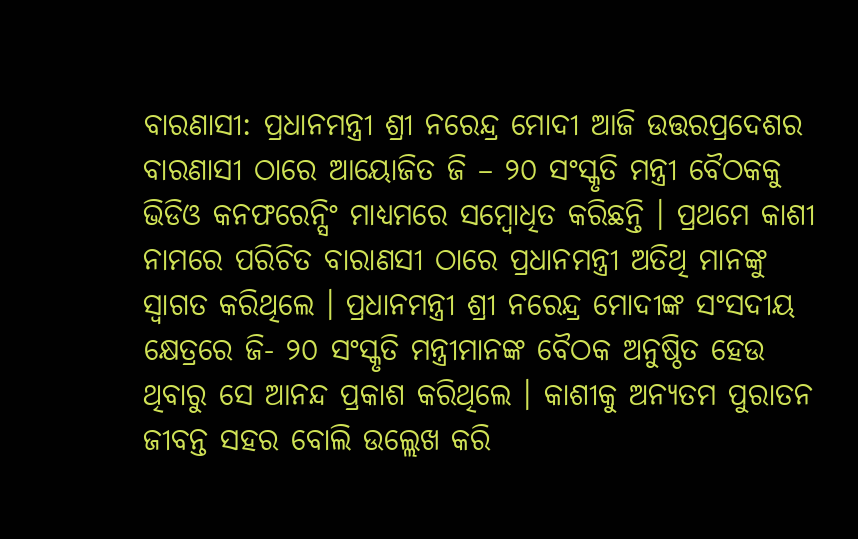ବାରଣାସୀ: ପ୍ରଧାନମନ୍ତ୍ରୀ ଶ୍ରୀ ନରେନ୍ଦ୍ର ମୋଦୀ ଆଜି ଉତ୍ତରପ୍ରଦେଶର ବାରଣାସୀ ଠାରେ ଆୟୋଜିତ ଜି – ୨୦ ସଂସ୍କୃତି ମନ୍ତ୍ରୀ ବୈଠକକୁ ଭିଡିଓ କନଫରେନ୍ସିଂ ମାଧ୍ୟମରେ ସମ୍ବୋଧିତ କରିଛନ୍ତି । ପ୍ରଥମେ କାଶୀ ନାମରେ ପରିଚିତ ବାରାଣସୀ ଠାରେ ପ୍ରଧାନମନ୍ତ୍ରୀ ଅତିଥି ମାନଙ୍କୁ ସ୍ୱାଗତ କରିଥିଲେ । ପ୍ରଧାନମନ୍ତ୍ରୀ ଶ୍ରୀ ନରେନ୍ଦ୍ର ମୋଦୀଙ୍କ ସଂସଦୀୟ କ୍ଷେତ୍ରରେ ଜି- ୨୦ ସଂସ୍କୃତି ମନ୍ତ୍ରୀମାନଙ୍କ ବୈଠକ ଅନୁଷ୍ଠିତ ହେଉ ଥିବାରୁ ସେ ଆନନ୍ଦ ପ୍ରକାଶ କରିଥିଲେ । କାଶୀକୁ ଅନ୍ୟତମ ପୁରାତନ ଜୀବନ୍ତ ସହର ବୋଲି ଉଲ୍ଲେଖ କରି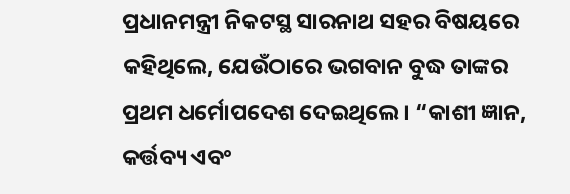ପ୍ରଧାନମନ୍ତ୍ରୀ ନିକଟସ୍ଥ ସାରନାଥ ସହର ବିଷୟରେ କହିଥିଲେ, ଯେଉଁଠାରେ ଭଗବାନ ବୁଦ୍ଧ ତାଙ୍କର ପ୍ରଥମ ଧର୍ମୋପଦେଶ ଦେଇଥିଲେ । “କାଶୀ ଜ୍ଞାନ, କର୍ତ୍ତବ୍ୟ ଏବଂ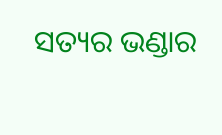ସତ୍ୟର ଭଣ୍ଡାର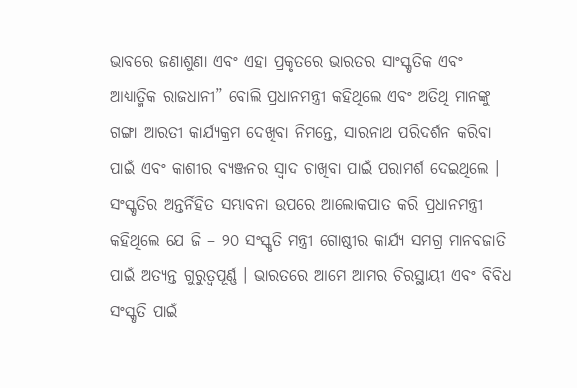ଭାବରେ ଜଣାଶୁଣା ଏବଂ ଏହା ପ୍ରକୃତରେ ଭାରତର ସାଂସ୍କୃତିକ ଏବଂ ଆଧ୍ୟାତ୍ମିକ ରାଜଧାନୀ” ବୋଲି ପ୍ରଧାନମନ୍ତ୍ରୀ କହିଥିଲେ ଏବଂ ଅତିଥି ମାନଙ୍କୁ ଗଙ୍ଗା ଆରତୀ କାର୍ଯ୍ୟକ୍ରମ ଦେଖିବା ନିମନ୍ତେ, ସାରନାଥ ପରିଦର୍ଶନ କରିବା ପାଇଁ ଏବଂ କାଶୀର ବ୍ୟଞ୍ଜନର ସ୍ୱାଦ ଚାଖିବା ପାଇଁ ପରାମର୍ଶ ଦେଇଥିଲେ ।
ସଂସ୍କୃତିର ଅନ୍ତର୍ନିହିତ ସମ୍ଭାବନା ଉପରେ ଆଲୋକପାତ କରି ପ୍ରଧାନମନ୍ତ୍ରୀ କହିଥିଲେ ଯେ ଜି – ୨୦ ସଂସ୍କୃତି ମନ୍ତ୍ରୀ ଗୋଷ୍ଠୀର କାର୍ଯ୍ୟ ସମଗ୍ର ମାନବଜାତି ପାଇଁ ଅତ୍ୟନ୍ତ ଗୁରୁତ୍ୱପୂର୍ଣ୍ଣ । ଭାରତରେ ଆମେ ଆମର ଚିରସ୍ଥାୟୀ ଏବଂ ବିବିଧ ସଂସ୍କୃତି ପାଇଁ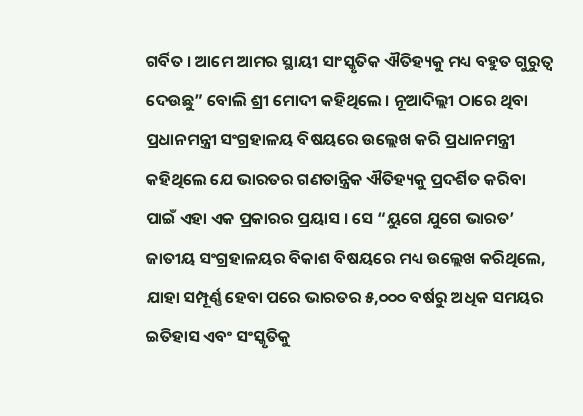ଗର୍ବିତ । ଆମେ ଆମର ସ୍ଥାୟୀ ସାଂସ୍କୃତିକ ଐତିହ୍ୟକୁ ମଧ୍ୟ ବହୁତ ଗୁରୁତ୍ୱ ଦେଉଛୁ” ବୋଲି ଶ୍ରୀ ମୋଦୀ କହିଥିଲେ । ନୂଆଦିଲ୍ଲୀ ଠାରେ ଥିବା ପ୍ରଧାନମନ୍ତ୍ରୀ ସଂଗ୍ରହାଳୟ ବିଷୟରେ ଉଲ୍ଲେଖ କରି ପ୍ରଧାନମନ୍ତ୍ରୀ କହିଥିଲେ ଯେ ଭାରତର ଗଣତାନ୍ତ୍ରିକ ଐତିହ୍ୟକୁ ପ୍ରଦର୍ଶିତ କରିବା ପାଇଁ ଏହା ଏକ ପ୍ରକାରର ପ୍ରୟାସ । ସେ “ୟୁଗେ ଯୁଗେ ଭାରତ’ ଜାତୀୟ ସଂଗ୍ରହାଳୟର ବିକାଶ ବିଷୟରେ ମଧ୍ୟ ଉଲ୍ଲେଖ କରିଥିଲେ, ଯାହା ସମ୍ପୂର୍ଣ୍ଣ ହେବା ପରେ ଭାରତର ୫,୦୦୦ ବର୍ଷରୁ ଅଧିକ ସମୟର ଇତିହାସ ଏବଂ ସଂସ୍କୃତିକୁ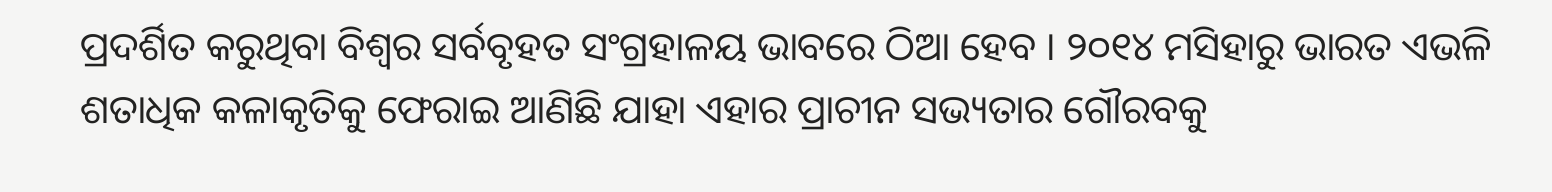ପ୍ରଦର୍ଶିତ କରୁଥିବା ବିଶ୍ୱର ସର୍ବବୃହତ ସଂଗ୍ରହାଳୟ ଭାବରେ ଠିଆ ହେବ । ୨୦୧୪ ମସିହାରୁ ଭାରତ ଏଭଳି ଶତାଧିକ କଳାକୃତିକୁ ଫେରାଇ ଆଣିଛି ଯାହା ଏହାର ପ୍ରାଚୀନ ସଭ୍ୟତାର ଗୌରବକୁ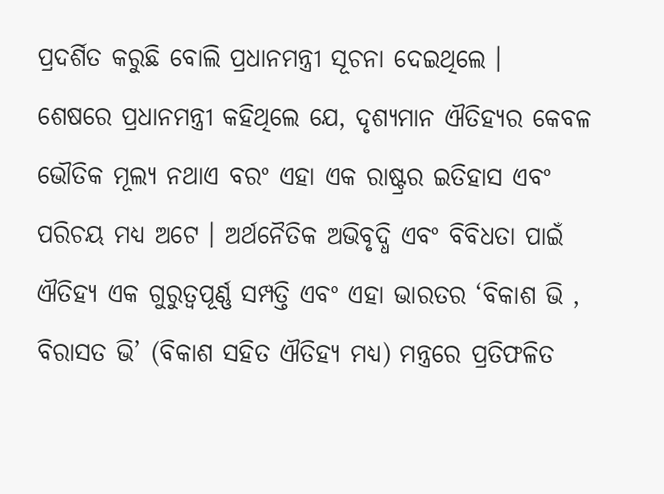ପ୍ରଦର୍ଶିତ କରୁଛି ବୋଲି ପ୍ରଧାନମନ୍ତ୍ରୀ ସୂଚନା ଦେଇଥିଲେ ।
ଶେଷରେ ପ୍ରଧାନମନ୍ତ୍ରୀ କହିଥିଲେ ଯେ, ଦୃଶ୍ୟମାନ ଐତିହ୍ୟର କେବଳ ଭୌତିକ ମୂଲ୍ୟ ନଥାଏ ବରଂ ଏହା ଏକ ରାଷ୍ଟ୍ରର ଇତିହାସ ଏବଂ ପରିଚୟ ମଧ୍ୟ ଅଟେ । ଅର୍ଥନୈତିକ ଅଭିବୃଦ୍ଧି ଏବଂ ବିବିଧତା ପାଇଁ ଐତିହ୍ୟ ଏକ ଗୁରୁତ୍ୱପୂର୍ଣ୍ଣ ସମ୍ପତ୍ତି ଏବଂ ଏହା ଭାରତର ‘ବିକାଶ ଭି , ବିରାସତ ଭି’ (ବିକାଶ ସହିତ ଐତିହ୍ୟ ମଧ୍ୟ) ମନ୍ତ୍ରରେ ପ୍ରତିଫଳିତ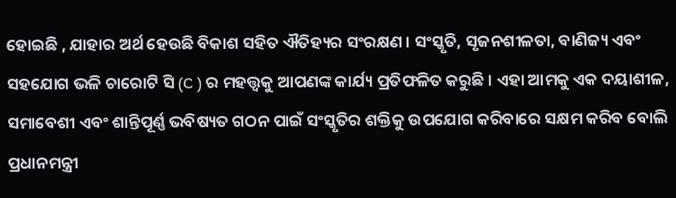ହୋଇଛି , ଯାହାର ଅର୍ଥ ହେଉଛି ବିକାଶ ସହିତ ଐତିହ୍ୟର ସଂରକ୍ଷଣ । ସଂସ୍କୃତି, ସୃଜନଶୀଳତା, ବାଣିଜ୍ୟ ଏବଂ ସହଯୋଗ ଭଳି ଚାରୋଟି ସି (C ) ର ମହତ୍ତ୍ୱକୁ ଆପଣଙ୍କ କାର୍ଯ୍ୟ ପ୍ରତିଫଳିତ କରୁଛି । ଏହା ଆମକୁ ଏକ ଦୟାଶୀଳ, ସମାବେଶୀ ଏବଂ ଶାନ୍ତିପୂର୍ଣ୍ଣ ଭବିଷ୍ୟତ ଗଠନ ପାଇଁ ସଂସ୍କୃତିର ଶକ୍ତିକୁ ଉପଯୋଗ କରିବାରେ ସକ୍ଷମ କରିବ ବୋଲି ପ୍ରଧାନମନ୍ତ୍ରୀ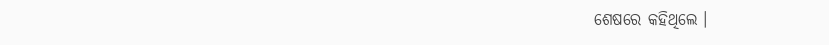ଶେଷରେ କହିଥିଲେ ।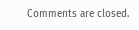Comments are closed.